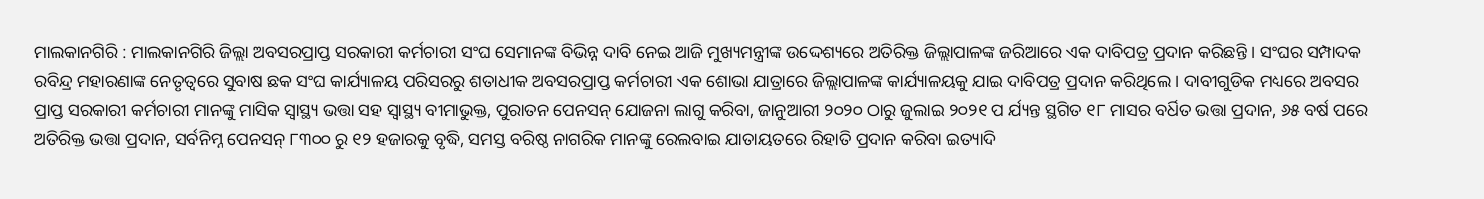ମାଲକାନଗିରି : ମାଲକାନଗିରି ଜିଲ୍ଲା ଅବସରପ୍ରାପ୍ତ ସରକାରୀ କର୍ମଚାରୀ ସଂଘ ସେମାନଙ୍କ ବିଭିନ୍ନ ଦାବି ନେଇ ଆଜି ମୁଖ୍ୟମନ୍ତ୍ରୀଙ୍କ ଉଦ୍ଦେଶ୍ୟରେ ଅତିରିକ୍ତ ଜିଲ୍ଲାପାଳଙ୍କ ଜରିଆରେ ଏକ ଦାବିପତ୍ର ପ୍ରଦାନ କରିଛନ୍ତି । ସଂଘର ସମ୍ପାଦକ ରବିନ୍ଦ୍ର ମହାରଣାଙ୍କ ନେତୃତ୍ୱରେ ସୁବାଷ ଛକ ସଂଘ କାର୍ଯ୍ୟାଳୟ ପରିସରରୁ ଶତାଧୀକ ଅବସରପ୍ରାପ୍ତ କର୍ମଚାରୀ ଏକ ଶୋଭା ଯାତ୍ରାରେ ଜିଲ୍ଲାପାଳଙ୍କ କାର୍ଯ୍ୟାଳୟକୁ ଯାଇ ଦାବିପତ୍ର ପ୍ରଦାନ କରିଥିଲେ । ଦାବୀଗୁଡିକ ମଧ୍ୟରେ ଅବସର ପ୍ରାପ୍ତ ସରକାରୀ କର୍ମଚାରୀ ମାନଙ୍କୁ ମାସିକ ସ୍ୱାସ୍ଥ୍ୟ ଭତ୍ତା ସହ ସ୍ୱାସ୍ଥ୍ୟ ବୀମାଭୁକ୍ତ, ପୁରାତନ ପେନସନ୍ ଯୋଜନା ଲାଗୁ କରିବା, ଜାନୁଆରୀ ୨୦୨୦ ଠାରୁ ଜୁଲାଇ ୨୦୨୧ ପ ର୍ଯ୍ୟନ୍ତ ସ୍ଥଗିତ ୧୮ ମାସର ବର୍ଧିତ ଭତ୍ତା ପ୍ରଦାନ, ୬୫ ବର୍ଷ ପରେ ଅତିରିକ୍ତ ଭତ୍ତା ପ୍ରଦାନ, ସର୍ବନିମ୍ନ ପେନସନ୍ ୮୩୦୦ ରୁ ୧୨ ହଜାରକୁ ବୃଦ୍ଧି, ସମସ୍ତ ବରିଷ୍ଠ ନାଗରିକ ମାନଙ୍କୁ ରେଲବାଇ ଯାତାୟତରେ ରିହାତି ପ୍ରଦାନ କରିବା ଇତ୍ୟାଦି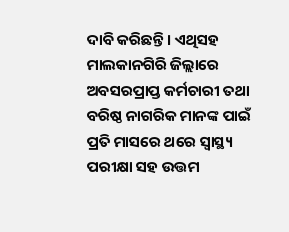ଦାବି କରିଛନ୍ତି । ଏଥିସହ ମାଲକାନଗିରି ଜିଲ୍ଲାରେ ଅବସରପ୍ରାପ୍ତ କର୍ମଚାରୀ ତଥା ବରିଷ୍ଠ ନାଗରିକ ମାନଙ୍କ ପାଇଁ ପ୍ରତି ମାସରେ ଥରେ ସ୍ୱାସ୍ଥ୍ୟ ପରୀକ୍ଷା ସହ ଉତ୍ତମ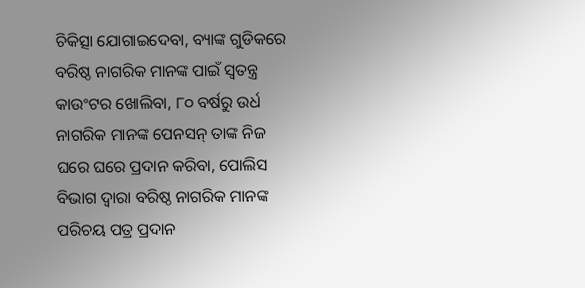ଚିକିତ୍ସା ଯୋଗାଇଦେବା, ବ୍ୟାଙ୍କ ଗୁଡିକରେ ବରିଷ୍ଠ ନାଗରିକ ମାନଙ୍କ ପାଇଁ ସ୍ୱତନ୍ତ୍ର କାଉଂଟର ଖୋଲିବା, ୮୦ ବର୍ଷରୁ ଉର୍ଧ ନାଗରିକ ମାନଙ୍କ ପେନସନ୍ ତାଙ୍କ ନିଜ ଘରେ ଘରେ ପ୍ରଦାନ କରିବା, ପୋଲିସ ବିଭାଗ ଦ୍ୱାରା ବରିଷ୍ଠ ନାଗରିକ ମାନଙ୍କ ପରିଚୟ ପତ୍ର ପ୍ରଦାନ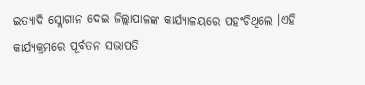ଇତ୍ୟାଦି ସ୍ଲୋଗାନ ଦେଇ ଜିଲ୍ଲାପାଳଙ୍କ କାର୍ଯ୍ୟାଳୟରେ ପହଂଚିଥିଲେ ।ଏହି କାର୍ଯ୍ୟକ୍ରମରେ ପୂର୍ବତନ ସଭାପତି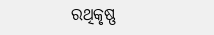ରଥିକୃଷ୍ଣ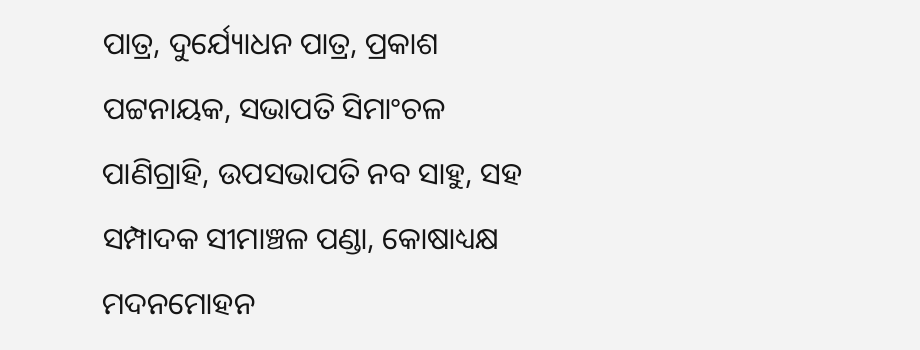ପାତ୍ର, ଦୁର୍ଯ୍ୟୋଧନ ପାତ୍ର, ପ୍ରକାଶ ପଟ୍ଟନାୟକ, ସଭାପତି ସିମାଂଚଳ ପାଣିଗ୍ରାହି, ଉପସଭାପତି ନବ ସାହୁ, ସହ ସମ୍ପାଦକ ସୀମାଞ୍ଚଳ ପଣ୍ଡା, କୋଷାଧ୍ୟକ୍ଷ ମଦନମୋହନ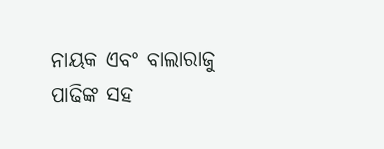ନାୟକ ଏବଂ ବାଲାରାଜୁ ପାଢିଙ୍କ ସହ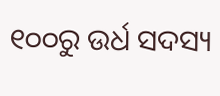୧୦୦ରୁ ଉର୍ଧ ସଦସ୍ୟ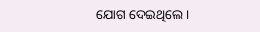ଯୋଗ ଦେଇଥିଲେ ।